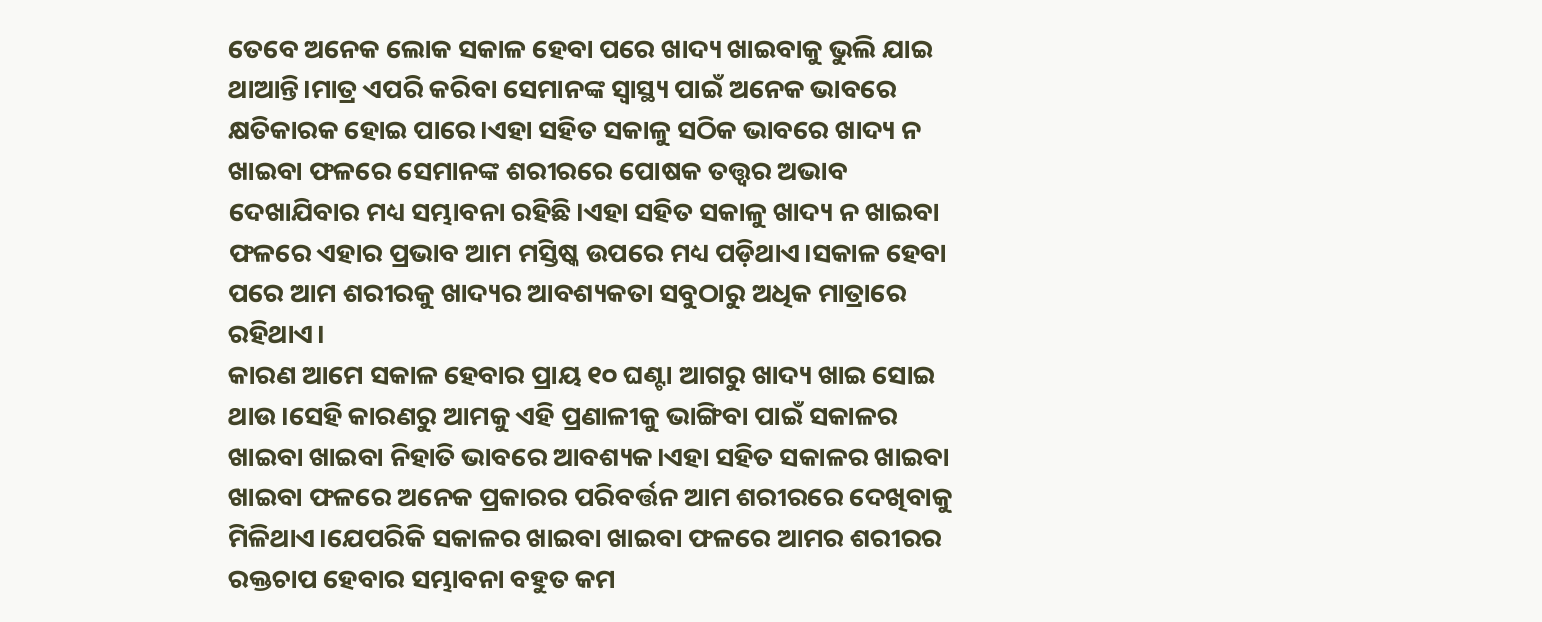ତେବେ ଅନେକ ଲୋକ ସକାଳ ହେବା ପରେ ଖାଦ୍ୟ ଖାଇବାକୁ ଭୁଲି ଯାଇ ଥାଆନ୍ତି।ମାତ୍ର ଏପରି କରିବା ସେମାନଙ୍କ ସ୍ଵାସ୍ଥ୍ୟ ପାଇଁ ଅନେକ ଭାବରେ କ୍ଷତିକାରକ ହୋଇ ପାରେ।ଏହା ସହିତ ସକାଳୁ ସଠିକ ଭାବରେ ଖାଦ୍ୟ ନ ଖାଇବା ଫଳରେ ସେମାନଙ୍କ ଶରୀରରେ ପୋଷକ ତତ୍ତ୍ଵର ଅଭାବ ଦେଖାଯିବାର ମଧ୍ୟ ସମ୍ଭାବନା ରହିଛି।ଏହା ସହିତ ସକାଳୁ ଖାଦ୍ୟ ନ ଖାଇବା ଫଳରେ ଏହାର ପ୍ରଭାବ ଆମ ମସ୍ତିଷ୍କ ଉପରେ ମଧ୍ୟ ପଡ଼ିଥାଏ।ସକାଳ ହେବା ପରେ ଆମ ଶରୀରକୁ ଖାଦ୍ୟର ଆବଶ୍ୟକତା ସବୁଠାରୁ ଅଧିକ ମାତ୍ରାରେ ରହିଥାଏ।
କାରଣ ଆମେ ସକାଳ ହେବାର ପ୍ରାୟ ୧୦ ଘଣ୍ଟା ଆଗରୁ ଖାଦ୍ୟ ଖାଇ ସୋଇ ଥାଉ।ସେହି କାରଣରୁ ଆମକୁ ଏହି ପ୍ରଣାଳୀକୁ ଭାଙ୍ଗିବା ପାଇଁ ସକାଳର ଖାଇବା ଖାଇବା ନିହାତି ଭାବରେ ଆବଶ୍ୟକ।ଏହା ସହିତ ସକାଳର ଖାଇବା ଖାଇବା ଫଳରେ ଅନେକ ପ୍ରକାରର ପରିବର୍ତ୍ତନ ଆମ ଶରୀରରେ ଦେଖିବାକୁ ମିଳିଥାଏ।ଯେପରିକି ସକାଳର ଖାଇବା ଖାଇବା ଫଳରେ ଆମର ଶରୀରର ରକ୍ତଚାପ ହେବାର ସମ୍ଭାବନା ବହୁତ କମ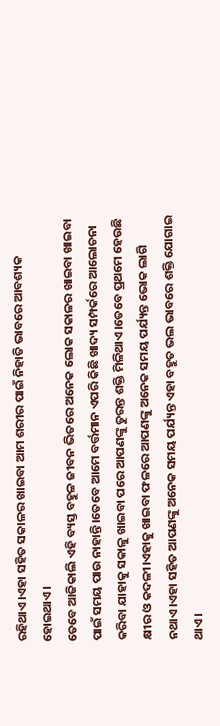ରହିଥାଏ।ଏହା ସହିତ ସକାଳର ଖାଇବା ଆମ ଶରୀର ପାଇଁ ନିହାତି ଭାବରେ ଆବଶ୍ୟକ ହୋଇଥାଏ।
ତେବେ ଆଜିକାଲି ଏହି ବ୍ୟସ୍ତ ବହୁଳ ଜୀବନ ଭିତରେ ଅନେକ ଲୋକ ସକାଳର ଖାଇବା ଖାଇବା ପାଇଁ ସମୟ ପାଉ ନାହାନ୍ତି।ତେବେ ଆମେ ବର୍ତ୍ତମାନ ଏପରି କିଛି ଖାଦ୍ୟ ସମ୍ପର୍କରେ ଆଲୋଚନା କରିବା ଯାହାକୁ ସକାଳୁ ଖାଇବା ପରେ ଆପଣଙ୍କୁ ତୁରନ୍ତ ଶକ୍ତି ମିଳିଥାଏ।ତେବେ ପ୍ରଥମେ ହେଉଛି କ୍ଷୀର ଓ କଦଳୀ।ଏହାକୁ ଖାଇବା ଫଳରେ ଆପଣଙ୍କୁ ଅନେକ ସମୟ ପର୍ଯ୍ୟନ୍ତ ଭୋକ ଲାଗି ନଥାଏ।ଏହା ସହିତ ଆପଣଙ୍କୁ ଅନେକ ସମୟ ପର୍ଯ୍ୟନ୍ତ ଏହା ବହୁତ ଭଲ ଭାବରେ ଶକ୍ତି ଯୋଗାଇ ଥାଏ।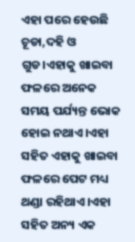ଏହା ପରେ ହେଉଛି ଚୂଡା,ଦହି ଓ ଗୁଡ।ଏହାକୁ ଖାଇବା ଫଳରେ ଅନେକ ସମୟ ପର୍ଯ୍ୟନ୍ତ ଭୋକ ହୋଇ ନଥାଏ।ଏହା ସହିତ ଏହାକୁ ଖାଇବା ଫଳରେ ପେଟ ମଧ୍ୟ ଥଣ୍ଡା ରହିଥାଏ।ଏହା ସହିତ ଅନ୍ୟ ଏକ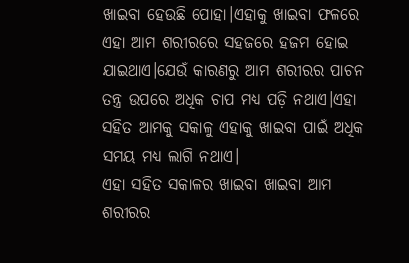ଖାଇବା ହେଉଛି ପୋହା।ଏହାକୁ ଖାଇବା ଫଳରେ ଏହା ଆମ ଶରୀରରେ ସହଜରେ ହଜମ ହୋଇ ଯାଇଥାଏ।ଯେଉଁ କାରଣରୁ ଆମ ଶରୀରର ପାଚନ ତନ୍ତ୍ର ଉପରେ ଅଧିକ ଚାପ ମଧ୍ୟ ପଡ଼ି ନଥାଏ।ଏହା ସହିତ ଆମକୁ ସକାଳୁ ଏହାକୁ ଖାଇବା ପାଇଁ ଅଧିକ ସମୟ ମଧ୍ୟ ଲାଗି ନଥାଏ।
ଏହା ସହିତ ସକାଳର ଖାଇବା ଖାଇବା ଆମ ଶରୀରର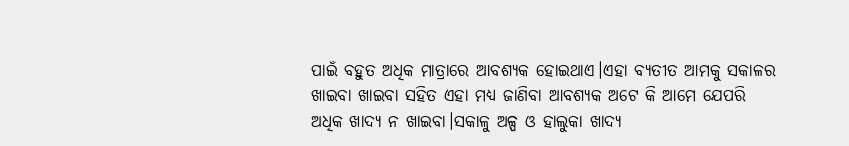ପାଇଁ ବହୁତ ଅଧିକ ମାତ୍ରାରେ ଆବଶ୍ୟକ ହୋଇଥାଏ।ଏହା ବ୍ୟତୀତ ଆମକୁ ସକାଳର ଖାଇବା ଖାଇବା ସହିତ ଏହା ମଧ୍ୟ ଜାଣିବା ଆବଶ୍ୟକ ଅଟେ କି ଆମେ ଯେପରି ଅଧିକ ଖାଦ୍ୟ ନ ଖାଇବା।ସକାଳୁ ଅଳ୍ପ ଓ ହାଲୁକା ଖାଦ୍ୟ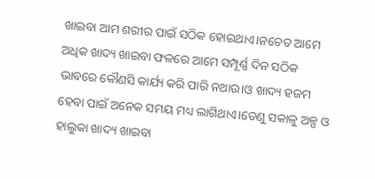ଖାଇବା ଆମ ଶରୀର ପାଇଁ ସଠିକ ହୋଇଥାଏ।ନଚେତ ଆମେ ଅଧିକ ଖାଦ୍ୟ ଖାଇବା ଫଳରେ ଆମେ ସମ୍ପୂର୍ଣ୍ଣ ଦିନ ସଠିକ ଭାବରେ କୌଣସି କାର୍ଯ୍ୟ କରି ପାରି ନଥାଉ।ଓ ଖାଦ୍ୟ ହଜମ ହେବା ପାଇଁ ଅନେକ ସମୟ ମଧ୍ୟ ଲାଗିଥାଏ।ତେଣୁ ସକାଳୁ ଅଳ୍ପ ଓ ହାଲୁକା ଖାଦ୍ୟ ଖାଇବା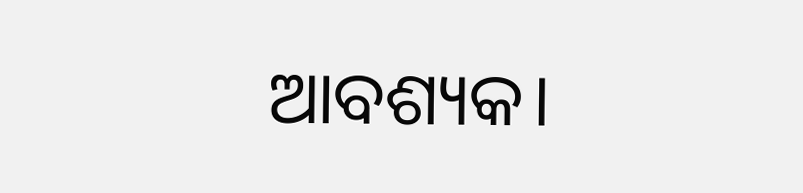ଆବଶ୍ୟକ।